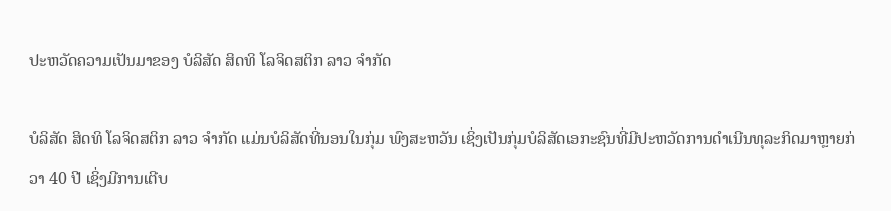ປະຫວັດຄວາມເປັນມາຂອງ ບໍລິສັດ ສິດທິ ໂລຈິດສຕິກ ລາວ ຈໍາກັດ

ບໍລິສັດ ສິດທິ ໂລຈິດສຕິກ ລາວ ຈຳກັດ ແມ່ນບໍລິສັດທີ່ນອນໃນກຸ່ມ ພົງສະຫວັນ ເຊິ່ງເປັນກຸ່ມບໍລິສັດເອກະຊົນທີ່ມີປະຫວັດການດໍາເນີນທຸລະກິດມາຫຼາຍກ່ວາ 40 ປີ ເຊິ່ງມີການເຕີບ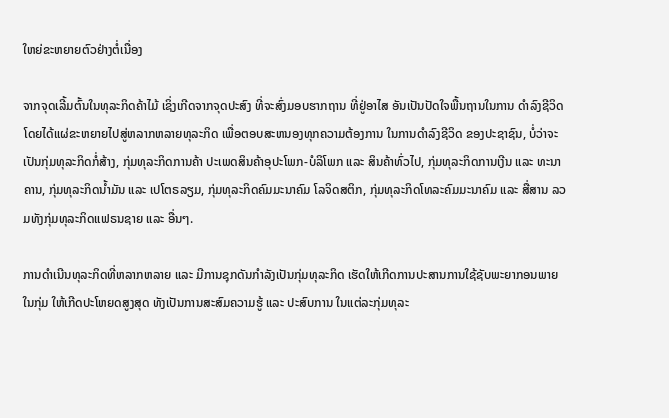ໃຫຍ່ຂະຫຍາຍຕົວຢ່າງຕໍ່ເນື່ອງ

ຈາກຈຸດເລີ້ມຕົ້ນໃນທຸລະກິດຄ້າໄມ້ ເຊິ່ງເກີດຈາກຈຸດປະສົງ ທີ່ຈະສົ່ງມອບຮາກຖານ ທີ່ຢູ່ອາໄສ ອັນເປັນປັດໃຈພື້ນຖານໃນການ ດຳລົງຊີວິດ ໂດຍໄດ້ແຜ່ຂະຫຍາຍໄປສູ່ຫລາກຫລາຍທຸລະກິດ ເພື່ອຕອບສະຫນອງທຸກຄວາມຕ້ອງການ ໃນການດຳລົງຊີວິດ ຂອງປະຊາຊົນ, ບໍ່ວ່າຈະເປັນກຸ່ມທຸລະກິດກໍ່ສ້າງ, ກຸ່ມທຸລະກິດການຄ້າ ປະເພດສິນຄ້າອຸປະໂພກ-ບໍລິໂພກ ແລະ ສິນຄ້າທົ່ວໄປ, ກຸ່ມທຸລະກິດການເງີນ ແລະ ທະນາຄານ, ກຸ່ມທຸລະກິດນໍ້າມັນ ແລະ ເປໂຕຣລຽມ, ກຸ່ມທຸລະກິດຄົມມະນາຄົມ ໂລຈິດສຕິກ, ກຸ່ມທຸລະກິດໂທລະຄົມມະນາຄົມ ແລະ ສື່ສານ ລວມທັງກຸ່ມທຸລະກິດແຟຣນຊາຍ ແລະ ອື່ນໆ.

ການດຳເນີນທຸລະກິດທີ່ຫລາກຫລາຍ ແລະ ມີການຊຸກດັນກຳລັງເປັນກຸ່ມທຸລະກິດ ເຮັດໃຫ້ເກີດການປະສານການໃຊ້ຊັບພະຍາກອນພາຍໃນກຸ່ມ ໃຫ້ເກີດປະໂຫຍດສູງສຸດ ທັງເປັນການສະສົມຄວາມຮູ້ ແລະ ປະສົບການ ໃນແຕ່ລະກຸ່ມທຸລະ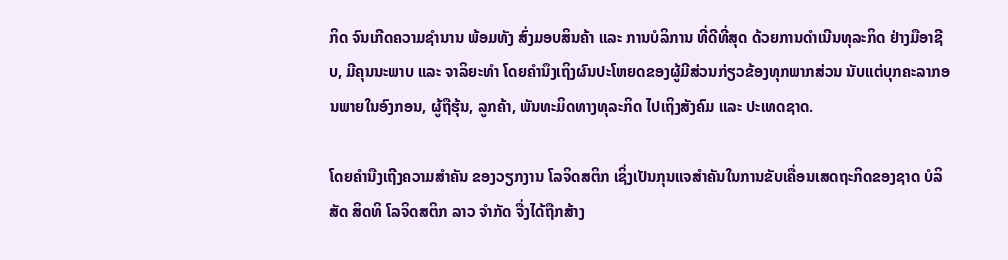ກິດ ຈົນເກີດຄວາມຊຳນານ ພ້ອມທັງ ສົ່ງມອບສິນຄ້າ ແລະ ການບໍລິການ ທີ່ດີທີ່ສຸດ ດ້ວຍການດຳເນີນທຸລະກິດ ຢ່າງມືອາຊີບ, ມີຄຸນນະພາບ ແລະ ຈາລິຍະທຳ ໂດຍຄຳນຶງເຖິງຜົນປະໂຫຍດຂອງຜູ້ມີສ່ວນກ່ຽວຂ້ອງທຸກພາກສ່ວນ ນັບແຕ່ບຸກຄະລາກອນພາຍໃນອົງກອນ, ຜູ້ຖືຮຸ້ນ, ລູກຄ້າ, ພັນທະມິດທາງທຸລະກິດ ໄປເຖິງສັງຄົມ ແລະ ປະເທດຊາດ.

ໂດຍຄໍານືງເຖີງຄວາມສໍາຄັນ ຂອງວຽກງານ ໂລຈິດສຕິກ ເຊິ່ງເປັນກຸນແຈສໍາຄັນໃນການຂັບເຄື່ອນເສດຖະກິດຂອງຊາດ ບໍລິສັດ ສິດທິ ໂລຈິດສຕິກ ລາວ ຈໍາກັດ ຈື່ງໄດ້ຖືກສ້າງ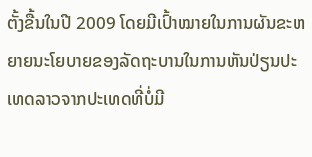ຕັ້ງຂື້ນໃນປີ 2009 ໂດຍມີເປົ້າໝາຍໃນການຜັນຂະຫຍາຍນະໂຍບາຍຂອງລັດຖະບານໃນການຫັນປ່ຽນປະເທດລາວຈາກປະເທດທີ່ບໍ່ມີ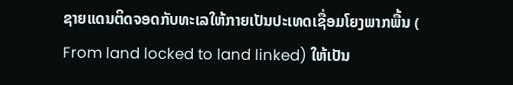ຊາຍແດນຕິດຈອດກັບທະເລໃຫ້ກາຍເປັນປະເທດເຊື່ອມໂຍງພາກພື້ນ ( From land locked to land linked) ໃຫ້ເປັນ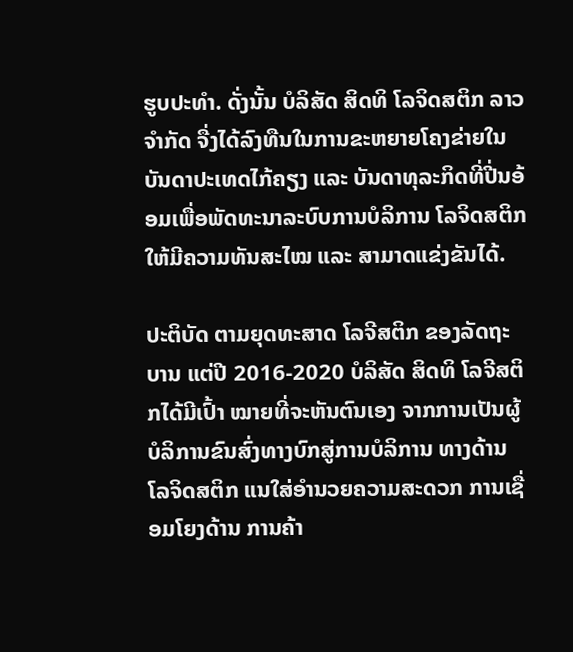ຮູບປະທຳ. ດັ່ງນັ້ນ ບໍລິສັດ ສິດທິ ໂລຈິດສຕິກ ລາວ ຈໍາກັດ ຈື່ງໄດ້ລົງທືນໃນການຂະຫຍາຍໂຄງຂ່າຍໃນບັນດາປະເທດໄກ້ຄຽງ ແລະ ບັນດາທຸລະກິດທີ່ປີ່ນອ້ອມເພື່ອພັດທະນາລະບົບການບໍລິການ ໂລຈິດສຕິກ ໃຫ້ມີຄວາມທັນສະໄໝ ແລະ ສາມາດແຂ່ງຂັນໄດ້.

ປະຕິບັດ ຕາມຍຸດທະສາດ ໂລຈີສຕິກ ຂອງລັດຖະບານ ແຕ່ປີ 2016-2020 ບໍລິສັດ ສິດທິ ໂລຈີສຕິກໄດ້ມີເປົ້າ ໝາຍທີ່ຈະຫັນຕົນເອງ ຈາກການເປັນຜູ້ບໍລິການຂົນສົ່ງທາງບົກສູ່ການບໍລິການ ທາງດ້ານ ໂລຈິດສຕິກ ແນໃສ່ອຳນວຍຄວາມສະດວກ ການເຊື່ອມໂຍງດ້ານ ການຄ້າ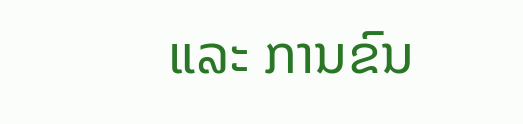ແລະ ການຂົນ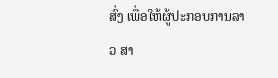ສົ່ງ ເພື່ອໃຫ້ຜູ້ປະກອບການລາວ ສາ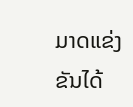ມາດແຂ່ງຂັນໄດ້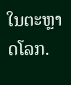ໃນຕະຫຼາດໂລກ.